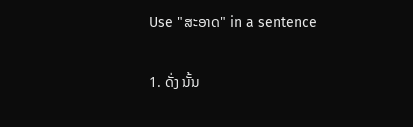Use "ສະອາດ" in a sentence

1. ດັ່ງ ນັ້ນ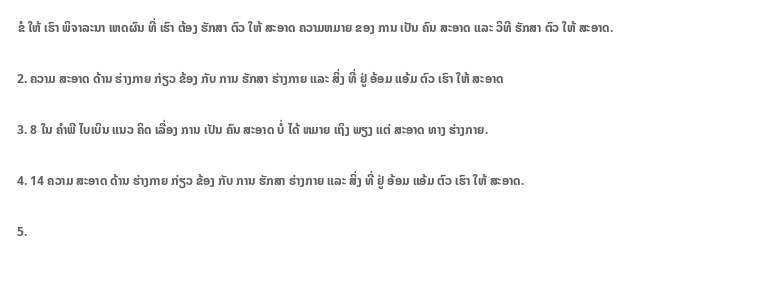ຂໍ ໃຫ້ ເຮົາ ພິຈາລະນາ ເຫດຜົນ ທີ່ ເຮົາ ຕ້ອງ ຮັກສາ ຕົວ ໃຫ້ ສະອາດ ຄວາມຫມາຍ ຂອງ ການ ເປັນ ຄົນ ສະອາດ ແລະ ວິທີ ຮັກສາ ຕົວ ໃຫ້ ສະອາດ.

2. ຄວາມ ສະອາດ ດ້ານ ຮ່າງກາຍ ກ່ຽວ ຂ້ອງ ກັບ ການ ຮັກສາ ຮ່າງກາຍ ແລະ ສິ່ງ ທີ່ ຢູ່ ອ້ອມ ແອ້ມ ຕົວ ເຮົາ ໃຫ້ ສະອາດ

3. 8 ໃນ ຄໍາພີ ໄບເບິນ ແນວ ຄິດ ເລື່ອງ ການ ເປັນ ຄົນ ສະອາດ ບໍ່ ໄດ້ ຫມາຍ ເຖິງ ພຽງ ແຕ່ ສະອາດ ທາງ ຮ່າງກາຍ.

4. 14 ຄວາມ ສະອາດ ດ້ານ ຮ່າງກາຍ ກ່ຽວ ຂ້ອງ ກັບ ການ ຮັກສາ ຮ່າງກາຍ ແລະ ສິ່ງ ທີ່ ຢູ່ ອ້ອມ ແອ້ມ ຕົວ ເຮົາ ໃຫ້ ສະອາດ.

5.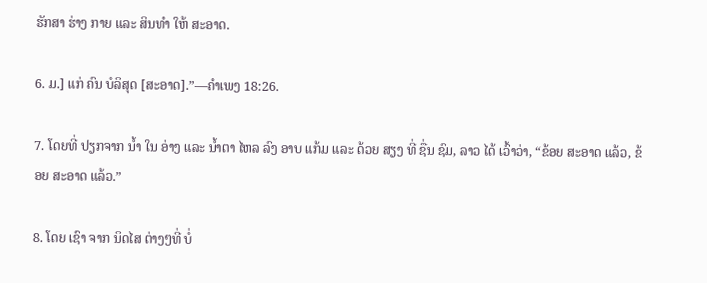ຮັກສາ ຮ່າງ ກາຍ ແລະ ສິນທໍາ ໃຫ້ ສະອາດ.

6. ມ.] ແກ່ ຄົນ ບໍລິສຸດ [ສະອາດ].”—ຄໍາເພງ 18:26.

7. ໂດຍທີ່ ປຽກຈາກ ນ້ຳ ໃນ ອ່າງ ແລະ ນ້ຳຕາ ໄຫລ ລົງ ອາບ ແກ້ມ ແລະ ດ້ວຍ ສຽງ ທີ່ ຊື່ນ ຊົມ, ລາວ ໄດ້ ເວົ້າວ່າ, “ຂ້ອຍ ສະອາດ ແລ້ວ, ຂ້ອຍ ສະອາດ ແລ້ວ.”

8. ໂດຍ ເຊົາ ຈາກ ນິດໄສ ຕ່າງໆທີ່ ບໍ່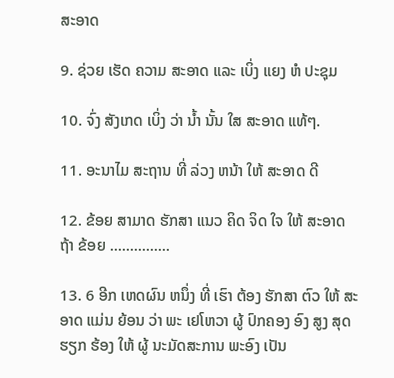ສະອາດ

9. ຊ່ວຍ ເຮັດ ຄວາມ ສະອາດ ແລະ ເບິ່ງ ແຍງ ຫໍ ປະຊຸມ

10. ຈົ່ງ ສັງເກດ ເບິ່ງ ວ່າ ນໍ້າ ນັ້ນ ໃສ ສະອາດ ແທ້ໆ.

11. ອະນາໄມ ສະຖານ ທີ່ ລ່ວງ ຫນ້າ ໃຫ້ ສະອາດ ດີ

12. ຂ້ອຍ ສາມາດ ຮັກສາ ແນວ ຄິດ ຈິດ ໃຈ ໃຫ້ ສະອາດ ຖ້າ ຂ້ອຍ ...............

13. 6 ອີກ ເຫດຜົນ ຫນຶ່ງ ທີ່ ເຮົາ ຕ້ອງ ຮັກສາ ຕົວ ໃຫ້ ສະອາດ ແມ່ນ ຍ້ອນ ວ່າ ພະ ເຢໂຫວາ ຜູ້ ປົກຄອງ ອົງ ສູງ ສຸດ ຮຽກ ຮ້ອງ ໃຫ້ ຜູ້ ນະມັດສະການ ພະອົງ ເປັນ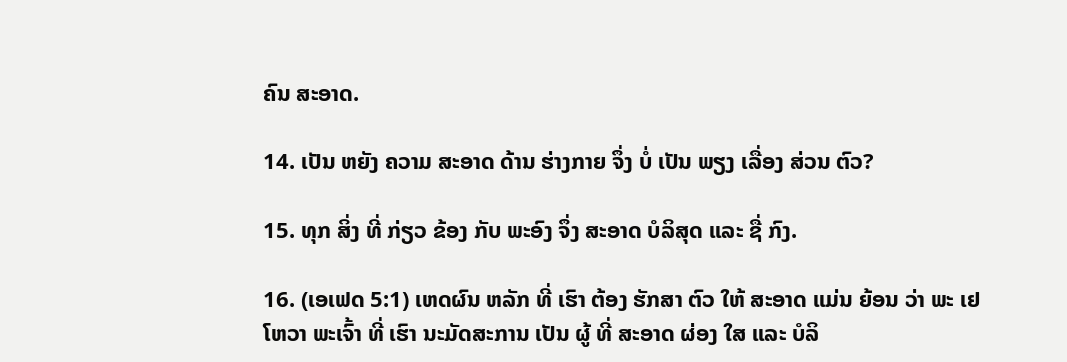ຄົນ ສະອາດ.

14. ເປັນ ຫຍັງ ຄວາມ ສະອາດ ດ້ານ ຮ່າງກາຍ ຈຶ່ງ ບໍ່ ເປັນ ພຽງ ເລື່ອງ ສ່ວນ ຕົວ?

15. ທຸກ ສິ່ງ ທີ່ ກ່ຽວ ຂ້ອງ ກັບ ພະອົງ ຈຶ່ງ ສະອາດ ບໍລິສຸດ ແລະ ຊື່ ກົງ.

16. (ເອເຟດ 5:1) ເຫດຜົນ ຫລັກ ທີ່ ເຮົາ ຕ້ອງ ຮັກສາ ຕົວ ໃຫ້ ສະອາດ ແມ່ນ ຍ້ອນ ວ່າ ພະ ເຢໂຫວາ ພະເຈົ້າ ທີ່ ເຮົາ ນະມັດສະການ ເປັນ ຜູ້ ທີ່ ສະອາດ ຜ່ອງ ໃສ ແລະ ບໍລິ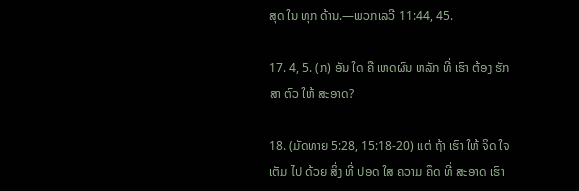ສຸດ ໃນ ທຸກ ດ້ານ.—ພວກເລວີ 11:44, 45.

17. 4, 5. (ກ) ອັນ ໃດ ຄື ເຫດຜົນ ຫລັກ ທີ່ ເຮົາ ຕ້ອງ ຮັກສາ ຕົວ ໃຫ້ ສະອາດ?

18. (ມັດທາຍ 5:28, 15:18-20) ແຕ່ ຖ້າ ເຮົາ ໃຫ້ ຈິດ ໃຈ ເຕັມ ໄປ ດ້ວຍ ສິ່ງ ທີ່ ປອດ ໃສ ຄວາມ ຄຶດ ທີ່ ສະອາດ ເຮົາ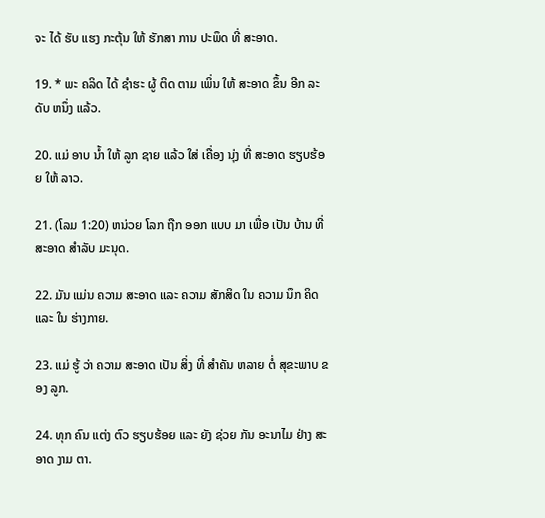ຈະ ໄດ້ ຮັບ ແຮງ ກະຕຸ້ນ ໃຫ້ ຮັກສາ ການ ປະພຶດ ທີ່ ສະອາດ.

19. * ພະ ຄລິດ ໄດ້ ຊໍາຮະ ຜູ້ ຕິດ ຕາມ ເພິ່ນ ໃຫ້ ສະອາດ ຂຶ້ນ ອີກ ລະດັບ ຫນຶ່ງ ແລ້ວ.

20. ແມ່ ອາບ ນໍ້າ ໃຫ້ ລູກ ຊາຍ ແລ້ວ ໃສ່ ເຄື່ອງ ນຸ່ງ ທີ່ ສະອາດ ຮຽບຮ້ອຍ ໃຫ້ ລາວ.

21. (ໂລມ 1:20) ຫນ່ວຍ ໂລກ ຖືກ ອອກ ແບບ ມາ ເພື່ອ ເປັນ ບ້ານ ທີ່ ສະອາດ ສໍາລັບ ມະນຸດ.

22. ມັນ ແມ່ນ ຄວາມ ສະອາດ ແລະ ຄວາມ ສັກສິດ ໃນ ຄວາມ ນຶກ ຄິດ ແລະ ໃນ ຮ່າງກາຍ.

23. ແມ່ ຮູ້ ວ່າ ຄວາມ ສະອາດ ເປັນ ສິ່ງ ທີ່ ສໍາຄັນ ຫລາຍ ຕໍ່ ສຸຂະພາບ ຂອງ ລູກ.

24. ທຸກ ຄົນ ແຕ່ງ ຕົວ ຮຽບຮ້ອຍ ແລະ ຍັງ ຊ່ວຍ ກັນ ອະນາໄມ ຢ່າງ ສະອາດ ງາມ ຕາ.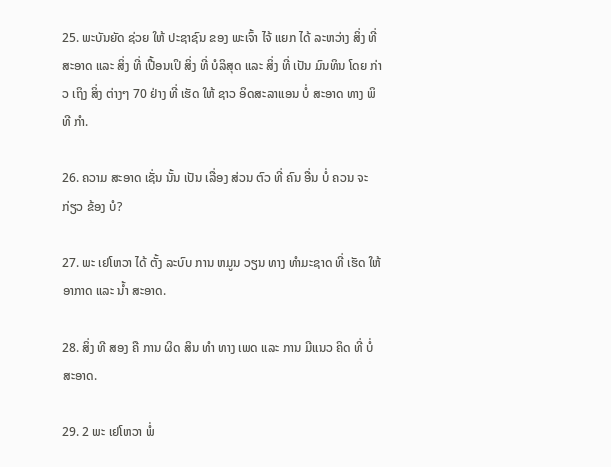25. ພະບັນຍັດ ຊ່ວຍ ໃຫ້ ປະຊາຊົນ ຂອງ ພະເຈົ້າ ໄຈ້ ແຍກ ໄດ້ ລະຫວ່າງ ສິ່ງ ທີ່ ສະອາດ ແລະ ສິ່ງ ທີ່ ເປື້ອນເປິ ສິ່ງ ທີ່ ບໍລິສຸດ ແລະ ສິ່ງ ທີ່ ເປັນ ມົນທິນ ໂດຍ ກ່າວ ເຖິງ ສິ່ງ ຕ່າງໆ 70 ຢ່າງ ທີ່ ເຮັດ ໃຫ້ ຊາວ ອິດສະລາແອນ ບໍ່ ສະອາດ ທາງ ພິທີ ກໍາ.

26. ຄວາມ ສະອາດ ເຊັ່ນ ນັ້ນ ເປັນ ເລື່ອງ ສ່ວນ ຕົວ ທີ່ ຄົນ ອື່ນ ບໍ່ ຄວນ ຈະ ກ່ຽວ ຂ້ອງ ບໍ?

27. ພະ ເຢໂຫວາ ໄດ້ ຕັ້ງ ລະບົບ ການ ຫມູນ ວຽນ ທາງ ທໍາມະຊາດ ທີ່ ເຮັດ ໃຫ້ ອາກາດ ແລະ ນໍ້າ ສະອາດ.

28. ສິ່ງ ທີ ສອງ ຄື ການ ຜິດ ສິນ ທໍາ ທາງ ເພດ ແລະ ການ ມີແນວ ຄິດ ທີ່ ບໍ່ ສະອາດ.

29. 2 ພະ ເຢໂຫວາ ພໍ່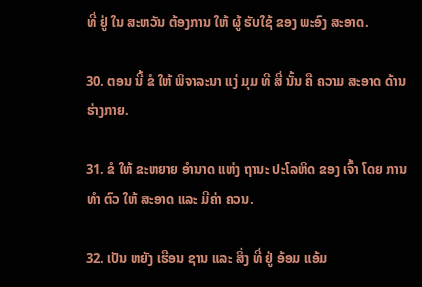ທີ່ ຢູ່ ໃນ ສະຫວັນ ຕ້ອງການ ໃຫ້ ຜູ້ ຮັບໃຊ້ ຂອງ ພະອົງ ສະອາດ.

30. ຕອນ ນີ້ ຂໍ ໃຫ້ ພິຈາລະນາ ແງ່ ມຸມ ທີ ສີ່ ນັ້ນ ຄື ຄວາມ ສະອາດ ດ້ານ ຮ່າງກາຍ.

31. ຂໍ ໃຫ້ ຂະຫຍາຍ ອໍານາດ ແຫ່ງ ຖານະ ປະໂລຫິດ ຂອງ ເຈົ້າ ໂດຍ ການທໍາ ຕົວ ໃຫ້ ສະອາດ ແລະ ມີຄ່າ ຄວນ.

32. ເປັນ ຫຍັງ ເຮືອນ ຊານ ແລະ ສິ່ງ ທີ່ ຢູ່ ອ້ອມ ແອ້ມ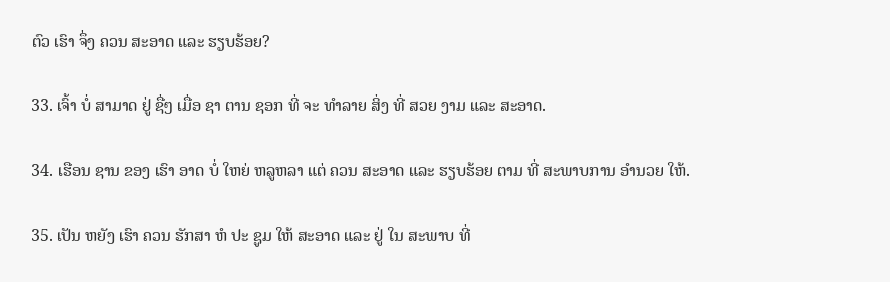ຕົວ ເຮົາ ຈຶ່ງ ຄວນ ສະອາດ ແລະ ຮຽບຮ້ອຍ?

33. ເຈົ້າ ບໍ່ ສາມາດ ຢູ່ ຊື່ໆ ເມື່ອ ຊາ ຕານ ຊອກ ທີ່ ຈະ ທໍາລາຍ ສິ່ງ ທີ່ ສວຍ ງາມ ແລະ ສະອາດ.

34. ເຮືອນ ຊານ ຂອງ ເຮົາ ອາດ ບໍ່ ໃຫຍ່ ຫລູຫລາ ແຕ່ ຄວນ ສະອາດ ແລະ ຮຽບຮ້ອຍ ຕາມ ທີ່ ສະພາບການ ອໍານວຍ ໃຫ້.

35. ເປັນ ຫຍັງ ເຮົາ ຄວນ ຮັກສາ ຫໍ ປະ ຊູມ ໃຫ້ ສະອາດ ແລະ ຢູ່ ໃນ ສະພາບ ທີ່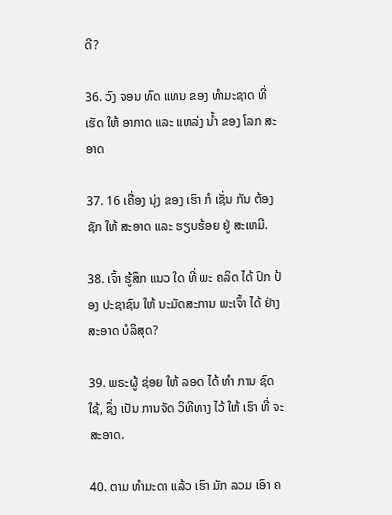ດີ?

36. ວົງ ຈອນ ທົດ ແທນ ຂອງ ທໍາມະຊາດ ທີ່ ເຮັດ ໃຫ້ ອາກາດ ແລະ ແຫລ່ງ ນໍ້າ ຂອງ ໂລກ ສະອາດ

37. 16 ເຄື່ອງ ນຸ່ງ ຂອງ ເຮົາ ກໍ ເຊັ່ນ ກັນ ຕ້ອງ ຊັກ ໃຫ້ ສະອາດ ແລະ ຮຽບຮ້ອຍ ຢູ່ ສະເຫມີ.

38. ເຈົ້າ ຮູ້ສຶກ ແນວ ໃດ ທີ່ ພະ ຄລິດ ໄດ້ ປົກ ປ້ອງ ປະຊາຊົນ ໃຫ້ ນະມັດສະການ ພະເຈົ້າ ໄດ້ ຢ່າງ ສະອາດ ບໍລິສຸດ?

39. ພຣະຜູ້ ຊ່ອຍ ໃຫ້ ລອດ ໄດ້ ທໍາ ການ ຊົດ ໃຊ້, ຊຶ່ງ ເປັນ ການຈັດ ວິທີທາງ ໄວ້ ໃຫ້ ເຮົາ ທີ່ ຈະ ສະອາດ.

40. ຕາມ ທໍາມະດາ ແລ້ວ ເຮົາ ມັກ ລວມ ເອົາ ຄ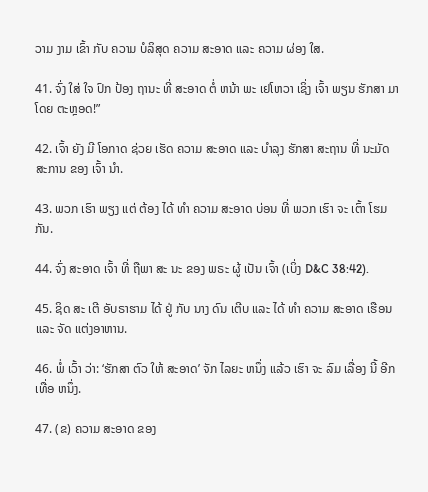ວາມ ງາມ ເຂົ້າ ກັບ ຄວາມ ບໍລິສຸດ ຄວາມ ສະອາດ ແລະ ຄວາມ ຜ່ອງ ໃສ.

41. ຈົ່ງ ໃສ່ ໃຈ ປົກ ປ້ອງ ຖານະ ທີ່ ສະອາດ ຕໍ່ ຫນ້າ ພະ ເຢໂຫວາ ເຊິ່ງ ເຈົ້າ ພຽນ ຮັກສາ ມາ ໂດຍ ຕະຫຼອດ!”

42. ເຈົ້າ ຍັງ ມີ ໂອກາດ ຊ່ວຍ ເຮັດ ຄວາມ ສະອາດ ແລະ ບໍາລຸງ ຮັກສາ ສະຖານ ທີ່ ນະມັດສະການ ຂອງ ເຈົ້າ ນໍາ.

43. ພວກ ເຮົາ ພຽງ ແຕ່ ຕ້ອງ ໄດ້ ທໍາ ຄວາມ ສະອາດ ບ່ອນ ທີ່ ພວກ ເຮົາ ຈະ ເຕົ້າ ໂຮມ ກັນ.

44. ຈົ່ງ ສະອາດ ເຈົ້າ ທີ່ ຖືພາ ສະ ນະ ຂອງ ພຣະ ຜູ້ ເປັນ ເຈົ້າ (ເບິ່ງ D&C 38:42).

45. ຊິດ ສະ ເຕີ ອັບຣາຮາມ ໄດ້ ຢູ່ ກັບ ນາງ ດົນ ເຕີບ ແລະ ໄດ້ ທໍາ ຄວາມ ສະອາດ ເຮືອນ ແລະ ຈັດ ແຕ່ງອາຫານ.

46. ພໍ່ ເວົ້າ ວ່າ: ‘ຮັກສາ ຕົວ ໃຫ້ ສະອາດ’ ຈັກ ໄລຍະ ຫນຶ່ງ ແລ້ວ ເຮົາ ຈະ ລົມ ເລື່ອງ ນີ້ ອີກ ເທື່ອ ຫນຶ່ງ.

47. (ຂ) ຄວາມ ສະອາດ ຂອງ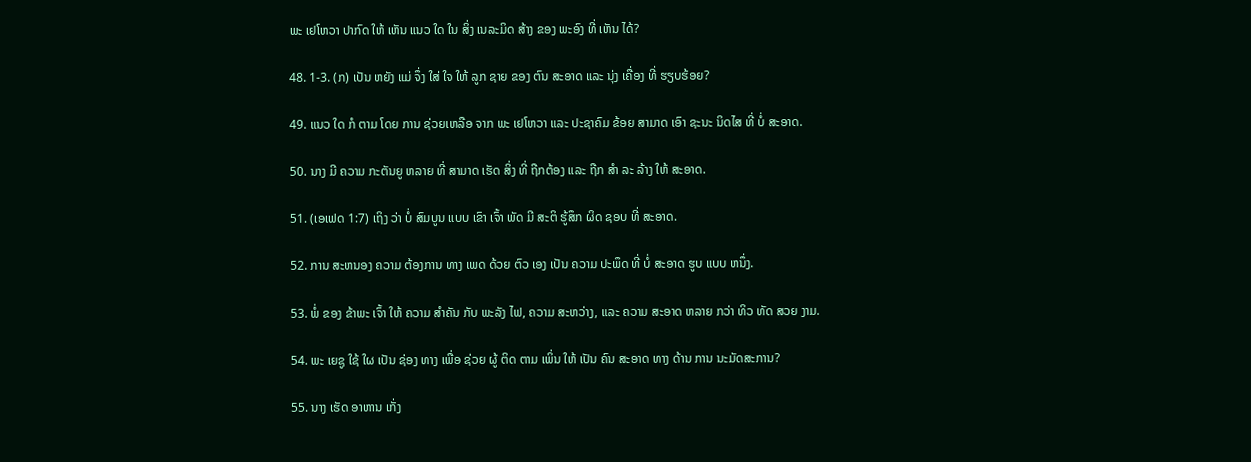ພະ ເຢໂຫວາ ປາກົດ ໃຫ້ ເຫັນ ແນວ ໃດ ໃນ ສິ່ງ ເນລະມິດ ສ້າງ ຂອງ ພະອົງ ທີ່ ເຫັນ ໄດ້?

48. 1-3. (ກ) ເປັນ ຫຍັງ ແມ່ ຈຶ່ງ ໃສ່ ໃຈ ໃຫ້ ລູກ ຊາຍ ຂອງ ຕົນ ສະອາດ ແລະ ນຸ່ງ ເຄື່ອງ ທີ່ ຮຽບຮ້ອຍ?

49. ແນວ ໃດ ກໍ ຕາມ ໂດຍ ການ ຊ່ວຍເຫລືອ ຈາກ ພະ ເຢໂຫວາ ແລະ ປະຊາຄົມ ຂ້ອຍ ສາມາດ ເອົາ ຊະນະ ນິດໄສ ທີ່ ບໍ່ ສະອາດ.

50. ນາງ ມີ ຄວາມ ກະຕັນຍູ ຫລາຍ ທີ່ ສາມາດ ເຮັດ ສິ່ງ ທີ່ ຖືກຕ້ອງ ແລະ ຖືກ ສໍາ ລະ ລ້າງ ໃຫ້ ສະອາດ.

51. (ເອເຟດ 1:7) ເຖິງ ວ່າ ບໍ່ ສົມບູນ ແບບ ເຂົາ ເຈົ້າ ພັດ ມີ ສະຕິ ຮູ້ສຶກ ຜິດ ຊອບ ທີ່ ສະອາດ.

52. ການ ສະຫນອງ ຄວາມ ຕ້ອງການ ທາງ ເພດ ດ້ວຍ ຕົວ ເອງ ເປັນ ຄວາມ ປະພຶດ ທີ່ ບໍ່ ສະອາດ ຮູບ ແບບ ຫນຶ່ງ.

53. ພໍ່ ຂອງ ຂ້າພະ ເຈົ້າ ໃຫ້ ຄວາມ ສໍາຄັນ ກັບ ພະລັງ ໄຟ, ຄວາມ ສະຫວ່າງ, ແລະ ຄວາມ ສະອາດ ຫລາຍ ກວ່າ ທິວ ທັດ ສວຍ ງາມ.

54. ພະ ເຍຊູ ໃຊ້ ໃຜ ເປັນ ຊ່ອງ ທາງ ເພື່ອ ຊ່ວຍ ຜູ້ ຕິດ ຕາມ ເພິ່ນ ໃຫ້ ເປັນ ຄົນ ສະອາດ ທາງ ດ້ານ ການ ນະມັດສະການ?

55. ນາງ ເຮັດ ອາຫານ ເກັ່ງ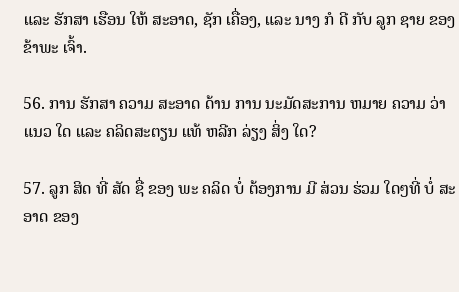ແລະ ຮັກສາ ເຮືອນ ໃຫ້ ສະອາດ, ຊັກ ເຄື່ອງ, ແລະ ນາງ ກໍ ດີ ກັບ ລູກ ຊາຍ ຂອງ ຂ້າພະ ເຈົ້າ.

56. ການ ຮັກສາ ຄວາມ ສະອາດ ດ້ານ ການ ນະມັດສະການ ຫມາຍ ຄວາມ ວ່າ ແນວ ໃດ ແລະ ຄລິດສະຕຽນ ແທ້ ຫລີກ ລ່ຽງ ສິ່ງ ໃດ?

57. ລູກ ສິດ ທີ່ ສັດ ຊື່ ຂອງ ພະ ຄລິດ ບໍ່ ຕ້ອງການ ມີ ສ່ວນ ຮ່ວມ ໃດໆທີ່ ບໍ່ ສະອາດ ຂອງ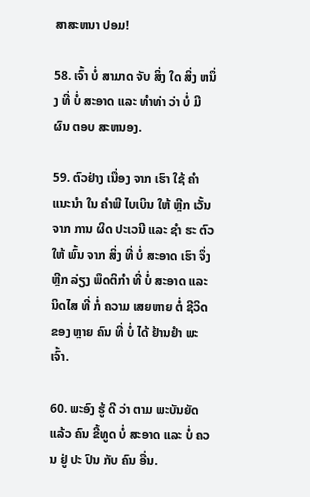ສາສະຫນາ ປອມ!

58. ເຈົ້າ ບໍ່ ສາມາດ ຈັບ ສິ່ງ ໃດ ສິ່ງ ຫນຶ່ງ ທີ່ ບໍ່ ສະອາດ ແລະ ທໍາທ່າ ວ່າ ບໍ່ ມີ ຜົນ ຕອບ ສະຫນອງ.

59. ຕົວຢ່າງ ເນື່ອງ ຈາກ ເຮົາ ໃຊ້ ຄໍາ ແນະນໍາ ໃນ ຄໍາພີ ໄບເບິນ ໃຫ້ ຫຼີກ ເວັ້ນ ຈາກ ການ ຜິດ ປະເວນີ ແລະ ຊໍາ ຮະ ຕົວ ໃຫ້ ພົ້ນ ຈາກ ສິ່ງ ທີ່ ບໍ່ ສະອາດ ເຮົາ ຈຶ່ງ ຫຼີກ ລ່ຽງ ພຶດຕິກໍາ ທີ່ ບໍ່ ສະອາດ ແລະ ນິດໄສ ທີ່ ກໍ່ ຄວາມ ເສຍຫາຍ ຕໍ່ ຊີວິດ ຂອງ ຫຼາຍ ຄົນ ທີ່ ບໍ່ ໄດ້ ຢ້ານຢໍາ ພະເຈົ້າ.

60. ພະອົງ ຮູ້ ດີ ວ່າ ຕາມ ພະບັນຍັດ ແລ້ວ ຄົນ ຂີ້ທູດ ບໍ່ ສະອາດ ແລະ ບໍ່ ຄວນ ຢູ່ ປະ ປົນ ກັບ ຄົນ ອື່ນ.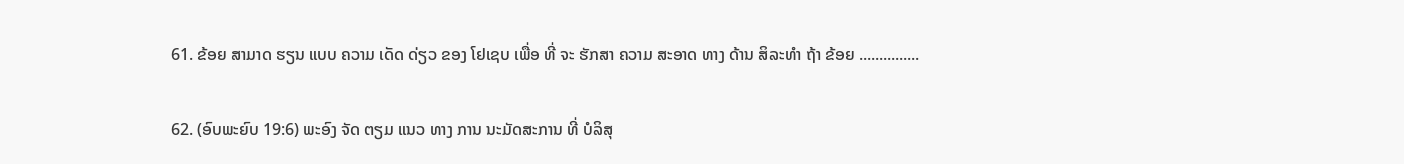61. ຂ້ອຍ ສາມາດ ຮຽນ ແບບ ຄວາມ ເດັດ ດ່ຽວ ຂອງ ໂຢເຊບ ເພື່ອ ທີ່ ຈະ ຮັກສາ ຄວາມ ສະອາດ ທາງ ດ້ານ ສິລະທໍາ ຖ້າ ຂ້ອຍ ...............

62. (ອົບພະຍົບ 19:6) ພະອົງ ຈັດ ຕຽມ ແນວ ທາງ ການ ນະມັດສະການ ທີ່ ບໍລິສຸ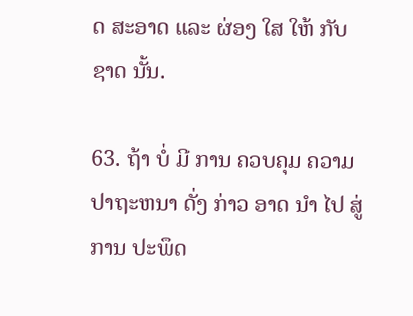ດ ສະອາດ ແລະ ຜ່ອງ ໃສ ໃຫ້ ກັບ ຊາດ ນັ້ນ.

63. ຖ້າ ບໍ່ ມີ ການ ຄວບຄຸມ ຄວາມ ປາຖະຫນາ ດັ່ງ ກ່າວ ອາດ ນໍາ ໄປ ສູ່ ການ ປະພຶດ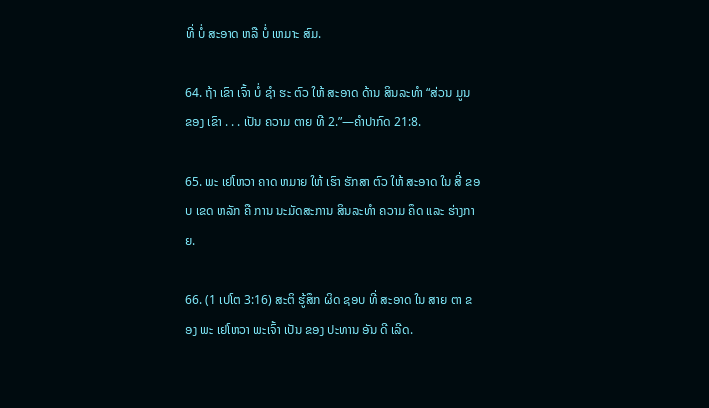ທີ່ ບໍ່ ສະອາດ ຫລື ບໍ່ ເຫມາະ ສົມ.

64. ຖ້າ ເຂົາ ເຈົ້າ ບໍ່ ຊໍາ ຮະ ຕົວ ໃຫ້ ສະອາດ ດ້ານ ສິນລະທໍາ “ສ່ວນ ມູນ ຂອງ ເຂົາ . . . ເປັນ ຄວາມ ຕາຍ ທີ 2.”—ຄໍາປາກົດ 21:8.

65. ພະ ເຢໂຫວາ ຄາດ ຫມາຍ ໃຫ້ ເຮົາ ຮັກສາ ຕົວ ໃຫ້ ສະອາດ ໃນ ສີ່ ຂອບ ເຂດ ຫລັກ ຄື ການ ນະມັດສະການ ສິນລະທໍາ ຄວາມ ຄຶດ ແລະ ຮ່າງກາຍ.

66. (1 ເປໂຕ 3:16) ສະຕິ ຮູ້ສຶກ ຜິດ ຊອບ ທີ່ ສະອາດ ໃນ ສາຍ ຕາ ຂອງ ພະ ເຢໂຫວາ ພະເຈົ້າ ເປັນ ຂອງ ປະທານ ອັນ ດີ ເລີດ.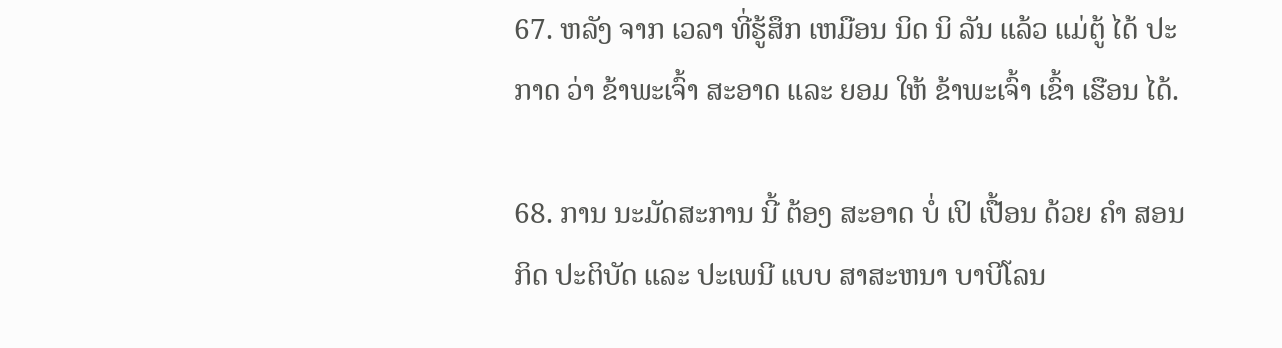67. ຫລັງ ຈາກ ເວລາ ທີ່ຮູ້ສຶກ ເຫມືອນ ນິດ ນິ ລັນ ແລ້ວ ແມ່ຕູ້ ໄດ້ ປະກາດ ວ່າ ຂ້າພະເຈົ້າ ສະອາດ ແລະ ຍອມ ໃຫ້ ຂ້າພະເຈົ້າ ເຂົ້າ ເຮືອນ ໄດ້.

68. ການ ນະມັດສະການ ນີ້ ຕ້ອງ ສະອາດ ບໍ່ ເປິ ເປື້ອນ ດ້ວຍ ຄໍາ ສອນ ກິດ ປະຕິບັດ ແລະ ປະເພນີ ແບບ ສາສະຫນາ ບາບີໂລນ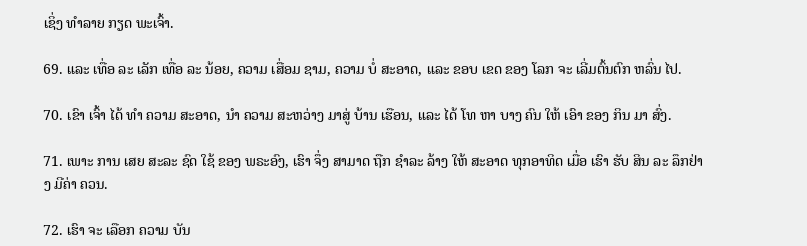ເຊິ່ງ ທໍາລາຍ ກຽດ ພະເຈົ້າ.

69. ແລະ ເທື່ອ ລະ ເລັກ ເທື່ອ ລະ ນ້ອຍ, ຄວາມ ເສື່ອມ ຊາມ, ຄວາມ ບໍ່ ສະອາດ, ແລະ ຂອບ ເຂດ ຂອງ ໂລກ ຈະ ເລີ່ມຕົ້ນຕົກ ຫລົ່ນ ໄປ.

70. ເຂົາ ເຈົ້າ ໄດ້ ທໍາ ຄວາມ ສະອາດ, ນໍາ ຄວາມ ສະຫວ່າງ ມາສູ່ ບ້ານ ເຮືອນ, ແລະ ໄດ້ ໂທ ຫາ ບາງ ຄົນ ໃຫ້ ເອົາ ຂອງ ກິນ ມາ ສົ່ງ.

71. ເພາະ ການ ເສຍ ສະລະ ຊົດ ໃຊ້ ຂອງ ພຣະອົງ, ເຮົາ ຈຶ່ງ ສາມາດ ຖືກ ຊໍາລະ ລ້າງ ໃຫ້ ສະອາດ ທຸກອາທິດ ເມື່ອ ເຮົາ ຮັບ ສິນ ລະ ລຶກຢ່າງ ມີຄ່າ ຄວນ.

72. ເຮົາ ຈະ ເລືອກ ຄວາມ ບັນ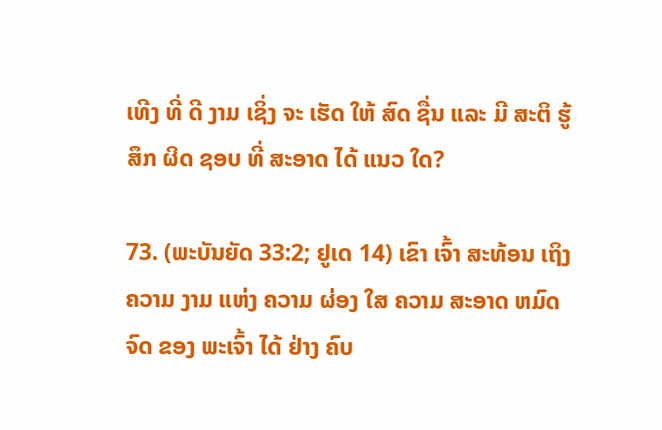ເທີງ ທີ່ ດີ ງາມ ເຊິ່ງ ຈະ ເຮັດ ໃຫ້ ສົດ ຊື່ນ ແລະ ມີ ສະຕິ ຮູ້ສຶກ ຜິດ ຊອບ ທີ່ ສະອາດ ໄດ້ ແນວ ໃດ?

73. (ພະບັນຍັດ 33:2; ຢູເດ 14) ເຂົາ ເຈົ້າ ສະທ້ອນ ເຖິງ ຄວາມ ງາມ ແຫ່ງ ຄວາມ ຜ່ອງ ໃສ ຄວາມ ສະອາດ ຫມົດ ຈົດ ຂອງ ພະເຈົ້າ ໄດ້ ຢ່າງ ຄົບ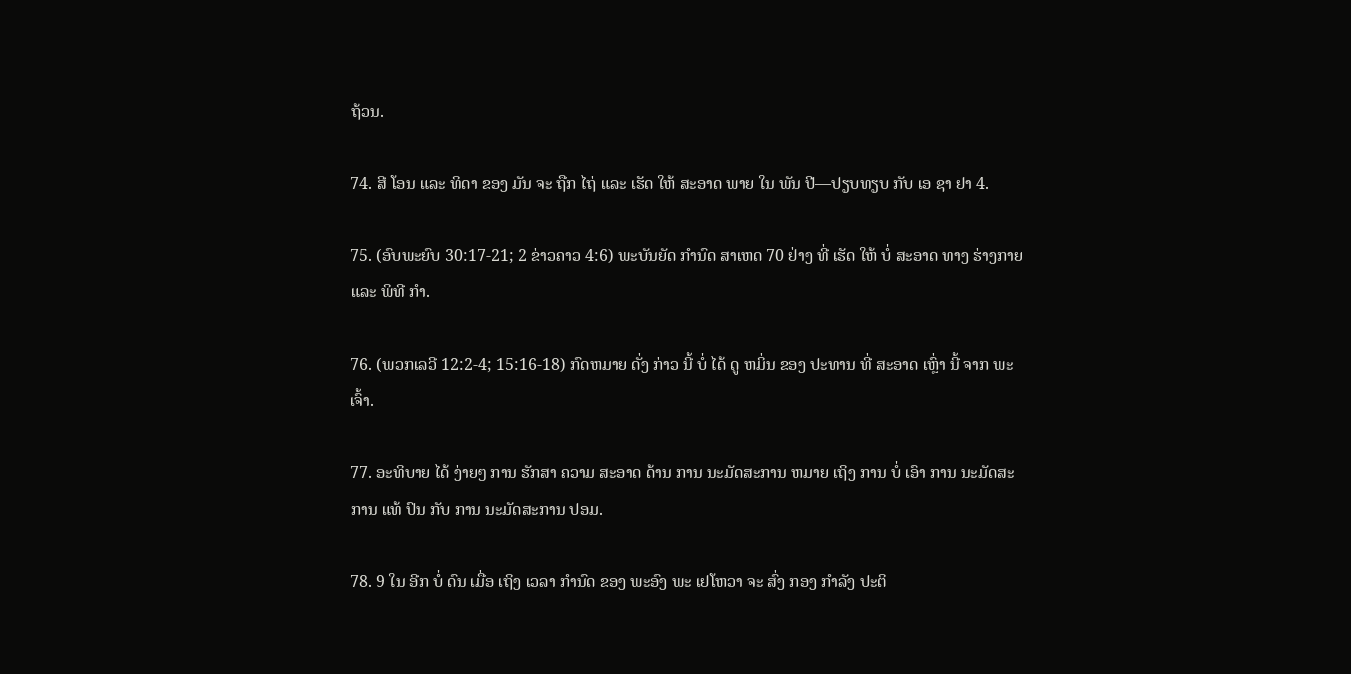ຖ້ວນ.

74. ສີ ໂອນ ແລະ ທິດາ ຂອງ ມັນ ຈະ ຖືກ ໄຖ່ ແລະ ເຮັດ ໃຫ້ ສະອາດ ພາຍ ໃນ ພັນ ປີ—ປຽບທຽບ ກັບ ເອ ຊາ ຢາ 4.

75. (ອົບພະຍົບ 30:17-21; 2 ຂ່າວຄາວ 4:6) ພະບັນຍັດ ກໍານົດ ສາເຫດ 70 ຢ່າງ ທີ່ ເຮັດ ໃຫ້ ບໍ່ ສະອາດ ທາງ ຮ່າງກາຍ ແລະ ພິທີ ກໍາ.

76. (ພວກເລວີ 12:2-4; 15:16-18) ກົດຫມາຍ ດັ່ງ ກ່າວ ນີ້ ບໍ່ ໄດ້ ດູ ຫມິ່ນ ຂອງ ປະທານ ທີ່ ສະອາດ ເຫຼົ່າ ນີ້ ຈາກ ພະເຈົ້າ.

77. ອະທິບາຍ ໄດ້ ງ່າຍໆ ການ ຮັກສາ ຄວາມ ສະອາດ ດ້ານ ການ ນະມັດສະການ ຫມາຍ ເຖິງ ການ ບໍ່ ເອົາ ການ ນະມັດສະການ ແທ້ ປົນ ກັບ ການ ນະມັດສະການ ປອມ.

78. 9 ໃນ ອີກ ບໍ່ ດົນ ເມື່ອ ເຖິງ ເວລາ ກໍານົດ ຂອງ ພະອົງ ພະ ເຢໂຫວາ ຈະ ສົ່ງ ກອງ ກໍາລັງ ປະຕິ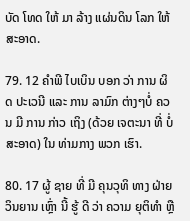ບັດ ໂທດ ໃຫ້ ມາ ລ້າງ ແຜ່ນດິນ ໂລກ ໃຫ້ ສະອາດ.

79. 12 ຄໍາພີ ໄບເບິນ ບອກ ວ່າ ການ ຜິດ ປະເວນີ ແລະ ການ ລາມົກ ຕ່າງໆບໍ່ ຄວນ ມີ ການ ກ່າວ ເຖິງ (ດ້ວຍ ເຈຕະນາ ທີ່ ບໍ່ ສະອາດ) ໃນ ທ່າມກາງ ພວກ ເຮົາ.

80. 17 ຜູ້ ຊາຍ ທີ່ ມີ ຄຸນວຸທິ ທາງ ຝ່າຍ ວິນຍານ ເຫຼົ່າ ນີ້ ຮູ້ ດີ ວ່າ ຄວາມ ຍຸຕິທໍາ ຫຼື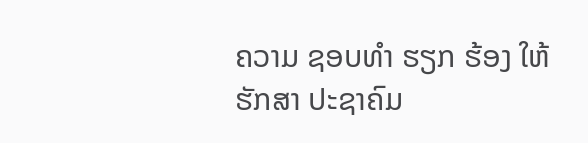ຄວາມ ຊອບທໍາ ຮຽກ ຮ້ອງ ໃຫ້ ຮັກສາ ປະຊາຄົມ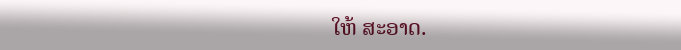ໃຫ້ ສະອາດ.